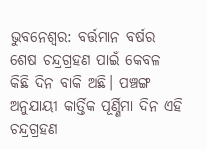ଭୁବନେଶ୍ବର: ବର୍ତ୍ତମାନ ବର୍ଷର ଶେଷ ଚନ୍ଦ୍ରଗ୍ରହଣ ପାଇଁ କେବଳ କିଛି ଦିନ ବାକି ଅଛି। ପଞ୍ଚଙ୍ଗ ଅନୁଯାୟୀ କାର୍ତ୍ତିକ ପୂର୍ଣ୍ଣିମା ଦିନ ଏହି ଚନ୍ଦ୍ରଗ୍ରହଣ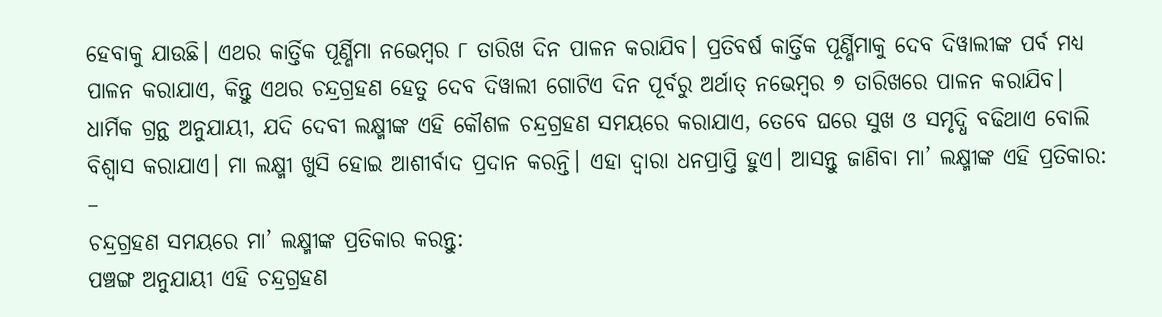ହେବାକୁ ଯାଉଛି। ଏଥର କାର୍ତ୍ତିକ ପୂର୍ଣ୍ଣିମା ନଭେମ୍ବର ୮ ତାରିଖ ଦିନ ପାଳନ କରାଯିବ। ପ୍ରତିବର୍ଷ କାର୍ତ୍ତିକ ପୂର୍ଣ୍ଣିମାକୁ ଦେବ ଦିୱାଲୀଙ୍କ ପର୍ବ ମଧ୍ୟ ପାଳନ କରାଯାଏ, କିନ୍ତୁ ଏଥର ଚନ୍ଦ୍ରଗ୍ରହଣ ହେତୁ ଦେବ ଦିୱାଲୀ ଗୋଟିଏ ଦିନ ପୂର୍ବରୁ ଅର୍ଥାତ୍ ନଭେମ୍ବର ୭ ତାରିଖରେ ପାଳନ କରାଯିବ। ଧାର୍ମିକ ଗ୍ରନ୍ଥ ଅନୁଯାୟୀ, ଯଦି ଦେବୀ ଲକ୍ଷ୍ମୀଙ୍କ ଏହି କୌଶଳ ଚନ୍ଦ୍ରଗ୍ରହଣ ସମୟରେ କରାଯାଏ, ତେବେ ଘରେ ସୁଖ ଓ ସମୃଦ୍ଧି ବଢିଥାଏ ବୋଲି ବିଶ୍ୱାସ କରାଯାଏ। ମା ଲକ୍ଷ୍ମୀ ଖୁସି ହୋଇ ଆଶୀର୍ବାଦ ପ୍ରଦାନ କରନ୍ତି। ଏହା ଦ୍ଵାରା ଧନପ୍ରାପ୍ତି ହୁଏ। ଆସନ୍ତୁ ଜାଣିବା ମା’ ଲକ୍ଷ୍ମୀଙ୍କ ଏହି ପ୍ରତିକାର: –
ଚନ୍ଦ୍ରଗ୍ରହଣ ସମୟରେ ମା’ ଲକ୍ଷ୍ମୀଙ୍କ ପ୍ରତିକାର କରନ୍ତୁ:
ପଞ୍ଚଙ୍ଗ ଅନୁଯାୟୀ ଏହି ଚନ୍ଦ୍ରଗ୍ରହଣ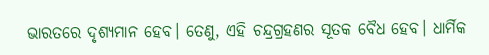ଭାରତରେ ଦୃଶ୍ୟମାନ ହେବ। ତେଣୁ, ଏହି ଚନ୍ଦ୍ରଗ୍ରହଣର ସୂତକ ବୈଧ ହେବ। ଧାର୍ମିକ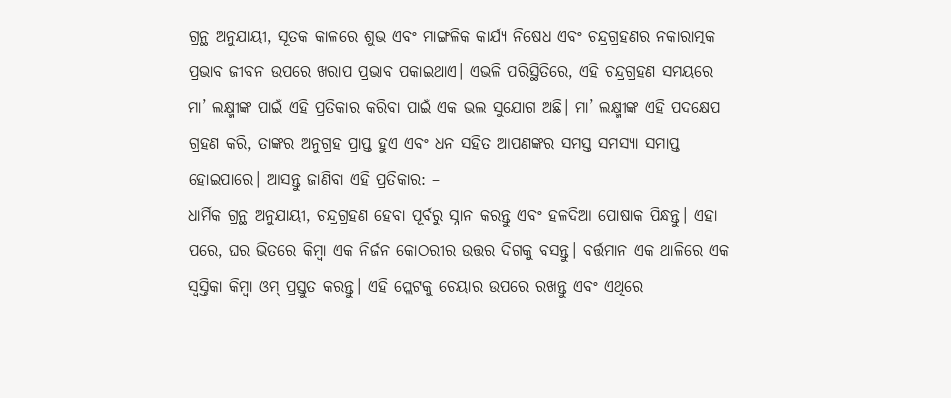ଗ୍ରନ୍ଥ ଅନୁଯାୟୀ, ସୂତକ କାଳରେ ଶୁଭ ଏବଂ ମାଙ୍ଗଳିକ କାର୍ଯ୍ୟ ନିଷେଧ ଏବଂ ଚନ୍ଦ୍ରଗ୍ରହଣର ନକାରାତ୍ମକ ପ୍ରଭାବ ଜୀବନ ଉପରେ ଖରାପ ପ୍ରଭାବ ପକାଇଥାଏ। ଏଭଳି ପରିସ୍ଥିତିରେ, ଏହି ଚନ୍ଦ୍ରଗ୍ରହଣ ସମୟରେ ମା’ ଲକ୍ଷ୍ମୀଙ୍କ ପାଇଁ ଏହି ପ୍ରତିକାର କରିବା ପାଇଁ ଏକ ଭଲ ସୁଯୋଗ ଅଛି। ମା’ ଲକ୍ଷ୍ମୀଙ୍କ ଏହି ପଦକ୍ଷେପ ଗ୍ରହଣ କରି, ତାଙ୍କର ଅନୁଗ୍ରହ ପ୍ରାପ୍ତ ହୁଏ ଏବଂ ଧନ ସହିତ ଆପଣଙ୍କର ସମସ୍ତ ସମସ୍ୟା ସମାପ୍ତ ହୋଇପାରେ। ଆସନ୍ତୁ ଜାଣିବା ଏହି ପ୍ରତିକାର: –
ଧାର୍ମିକ ଗ୍ରନ୍ଥ ଅନୁଯାୟୀ, ଚନ୍ଦ୍ରଗ୍ରହଣ ହେବା ପୂର୍ବରୁ ସ୍ନାନ କରନ୍ତୁ ଏବଂ ହଳଦିଆ ପୋଷାକ ପିନ୍ଧନ୍ତୁ। ଏହା ପରେ, ଘର ଭିତରେ କିମ୍ବା ଏକ ନିର୍ଜନ କୋଠରୀର ଉତ୍ତର ଦିଗକୁ ବସନ୍ତୁ। ବର୍ତ୍ତମାନ ଏକ ଥାଳିରେ ଏକ ସ୍ଵସ୍ତିକା କିମ୍ବା ଓମ୍ ପ୍ରସ୍ତୁତ କରନ୍ତୁ। ଏହି ପ୍ଲେଟକୁ ଚେୟାର ଉପରେ ରଖନ୍ତୁ ଏବଂ ଏଥିରେ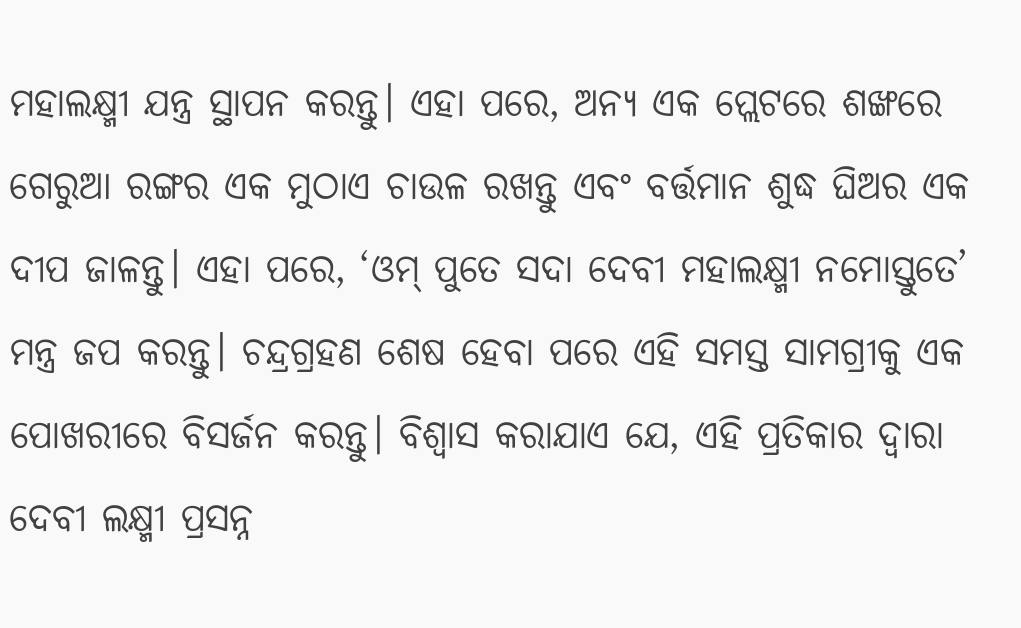ମହାଲକ୍ଷ୍ମୀ ଯନ୍ତ୍ର ସ୍ଥାପନ କରନ୍ତୁ। ଏହା ପରେ, ଅନ୍ୟ ଏକ ପ୍ଲେଟରେ ଶଙ୍ଖରେ ଗେରୁଆ ରଙ୍ଗର ଏକ ମୁଠାଏ ଚାଉଳ ରଖନ୍ତୁ ଏବଂ ବର୍ତ୍ତମାନ ଶୁଦ୍ଧ ଘିଅର ଏକ ଦୀପ ଜାଳନ୍ତୁ। ଏହା ପରେ, ‘ଓମ୍ ପୁତେ ସଦା ଦେବୀ ମହାଲକ୍ଷ୍ମୀ ନମୋସ୍ତୁତେ’ ମନ୍ତ୍ର ଜପ କରନ୍ତୁ। ଚନ୍ଦ୍ରଗ୍ରହଣ ଶେଷ ହେବା ପରେ ଏହି ସମସ୍ତ ସାମଗ୍ରୀକୁ ଏକ ପୋଖରୀରେ ବିସର୍ଜନ କରନ୍ତୁ। ବିଶ୍ୱାସ କରାଯାଏ ଯେ, ଏହି ପ୍ରତିକାର ଦ୍ୱାରା ଦେବୀ ଲକ୍ଷ୍ମୀ ପ୍ରସନ୍ନ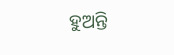ହୁଅନ୍ତି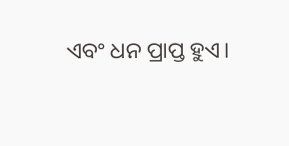ଏବଂ ଧନ ପ୍ରାପ୍ତ ହୁଏ।